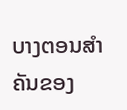ບາງຕອນສຳຄັນຂອງ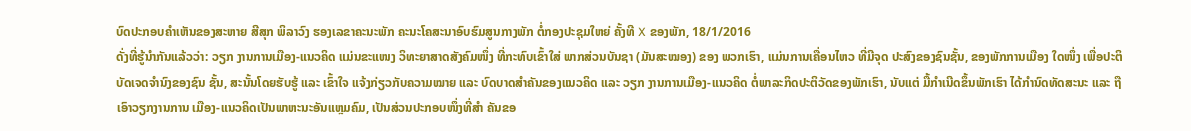ບົດປະກອບຄຳເຫັນຂອງສະຫາຍ ສີສຸກ ພິລາວົງ ຮອງເລຂາຄະນະພັກ ຄະນະໂຄສະນາອົບຮົມສູນກາງພັກ ຕໍ່ກອງປະຊຸມໃຫຍ່ ຄັ້ງທີ X ຂອງພັກ, 18/1/2016
ດັ່ງທີ່ຮູ້ນຳກັນແລ້ວວ່າ: ວຽກ ງານການເມືອງ-ແນວຄິດ ແມ່ນຂະແໜງ ວິທະຍາສາດສັງຄົມໜຶ່ງ ທີ່ກະທົບເຂົ້າໃສ່ ພາກສ່ວນບັນຊາ (ມັນສະໝອງ) ຂອງ ພວກເຮົາ, ແມ່ນການເຄື່ອນໄຫວ ທີ່ມີຈຸດ ປະສົງຂອງຊົນຊັ້ນ, ຂອງພັກການເມືອງ ໃດໜຶ່ງ ເພື່ອປະຕິບັດເຈດຈຳນົງຂອງຊົນ ຊັ້ນ, ສະນັ້ນໂດຍຮັບຮູ້ ແລະ ເຂົ້າໃຈ ແຈ້ງກ່ຽວກັບຄວາມໝາຍ ແລະ ບົດບາດສຳຄັນຂອງແນວຄິດ ແລະ ວຽກ ງານການເມືອງ-ແນວຄິດ ຕໍ່ພາລະກິດປະຕິວັດຂອງພັກເຮົາ, ນັບແຕ່ ມື້ກຳເນີດຂຶ້ນພັກເຮົາ ໄດ້ກຳນົດທັດສະນະ ແລະ ຖືເອົາວຽກງານການ ເມືອງ-ແນວຄິດເປັນພາຫະນະອັນແຫຼມຄົມ, ເປັນສ່ວນປະກອບໜຶ່ງທີ່ສຳ ຄັນຂອ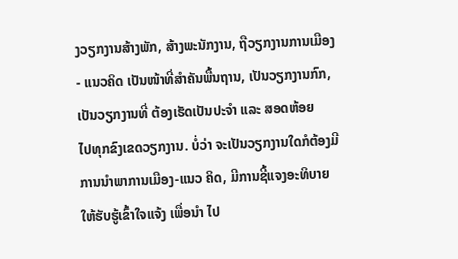ງວຽກງານສ້າງພັກ, ສ້າງພະນັກງານ, ຖືວຽກງານການເມືອງ- ແນວຄິດ ເປັນໜ້າທີ່ສຳຄັນພື້ນຖານ, ເປັນວຽກງານກົກ, ເປັນວຽກງານທີ່ ຕ້ອງເຮັດເປັນປະຈຳ ແລະ ສອດຫ້ອຍ
ໄປທຸກຂົງເຂດວຽກງານ. ບໍ່ວ່າ ຈະເປັນວຽກງານໃດກໍຕ້ອງມີ ການນຳພາການເມືອງ-ແນວ ຄິດ, ມີການຊີ້ແຈງອະທິບາຍ ໃຫ້ຮັບຮູ້ເຂົ້າໃຈແຈ້ງ ເພື່ອນຳ ໄປ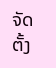ຈັດຕັ້ງ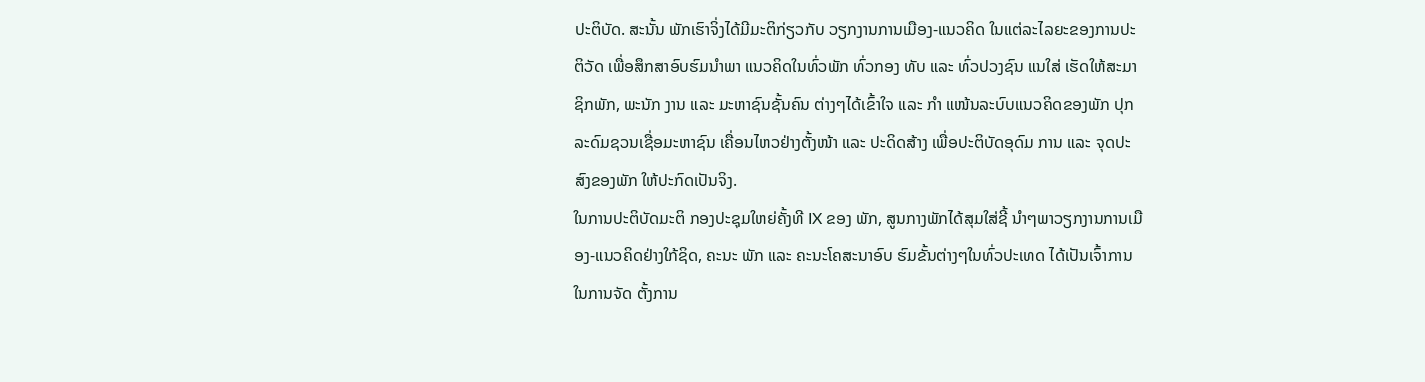ປະຕິບັດ. ສະນັ້ນ ພັກເຮົາຈິ່ງໄດ້ມີມະຕິກ່ຽວກັບ ວຽກງານການເມືອງ-ແນວຄິດ ໃນແຕ່ລະໄລຍະຂອງການປະ ຕິວັດ ເພື່ອສຶກສາອົບຮົມນຳພາ ແນວຄິດໃນທົ່ວພັກ ທົ່ວກອງ ທັບ ແລະ ທົ່ວປວງຊົນ ແນໃສ່ ເຮັດໃຫ້ສະມາຊິກພັກ, ພະນັກ ງານ ແລະ ມະຫາຊົນຊັ້ນຄົນ ຕ່າງໆໄດ້ເຂົ້າໃຈ ແລະ ກຳ ແໜ້ນລະບົບແນວຄິດຂອງພັກ ປຸກລະດົມຊວນເຊື່ອມະຫາຊົນ ເຄື່ອນໄຫວຢ່າງຕັ້ງໜ້າ ແລະ ປະດິດສ້າງ ເພື່ອປະຕິບັດອຸດົມ ການ ແລະ ຈຸດປະສົງຂອງພັກ ໃຫ້ປະກົດເປັນຈິງ.
ໃນການປະຕິບັດມະຕິ ກອງປະຊຸມໃຫຍ່ຄັ້ງທີ IX ຂອງ ພັກ, ສູນກາງພັກໄດ້ສຸມໃສ່ຊີ້ ນຳໆພາວຽກງານການເມືອງ-ແນວຄິດຢ່າງໃກ້ຊິດ, ຄະນະ ພັກ ແລະ ຄະນະໂຄສະນາອົບ ຮົມຂັ້ນຕ່າງໆໃນທົ່ວປະເທດ ໄດ້ເປັນເຈົ້າການໃນການຈັດ ຕັ້ງການ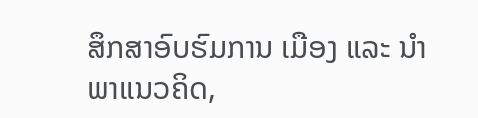ສຶກສາອົບຮົມການ ເມືອງ ແລະ ນຳພາແນວຄິດ,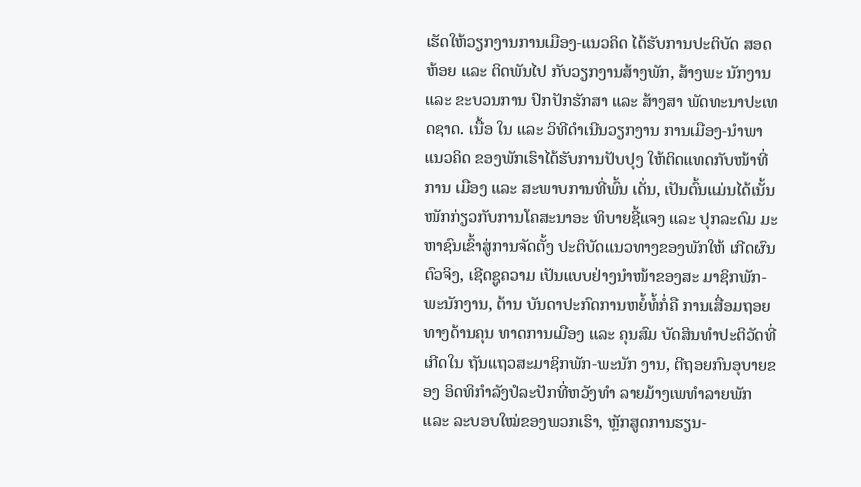ເຮັດໃຫ້ວຽກງານການເມືອງ-ແນວຄິດ ໄດ້ຮັບການປະຕິບັດ ສອດຫ້ອຍ ແລະ ຕິດພັນໄປ ກັບວຽກງານສ້າງພັກ, ສ້າງພະ ນັກງານ ແລະ ຂະບວນການ ປົກປັກຮັກສາ ແລະ ສ້າງສາ ພັດທະນາປະເທດຊາດ. ເນື້ອ ໃນ ແລະ ວິທີດຳເນີນວຽກງານ ການເມືອງ-ນຳພາແນວຄິດ ຂອງພັກເຮົາໄດ້ຮັບການປັບປຸງ ໃຫ້ຕິດແທດກັບໜ້າທີ່ການ ເມືອງ ແລະ ສະພາບການທີ່ພົ້ນ ເດັ່ນ, ເປັນຕົ້ນແມ່ນໄດ້ເນັ້ນ ໜັກກ່ຽວກັບການໂຄສະນາອະ ທິບາຍຊີ້ແຈງ ແລະ ປຸກລະດົມ ມະຫາຊົນເຂົ້າສູ່ການຈັດຕັ້ງ ປະຕິບັດແນວທາງຂອງພັກໃຫ້ ເກີດຜົນຕົວຈິງ, ເຊີດຊູຄວາມ ເປັນແບບຢ່າງນຳໜ້າຂອງສະ ມາຊິກພັກ-ພະນັກງານ, ຕ້ານ ບັນດາປະກົດການຫຍໍ້ທໍ້ກໍ່ຄື ການເສື່ອມຖອຍທາງດ້ານຄຸນ ທາດການເມືອງ ແລະ ຄຸນສົມ ບັດສິນທຳປະຕິວັດທີ່ເກີດໃນ ຖັນແຖວສະມາຊິກພັກ-ພະນັກ ງານ, ຕີຖອຍກົນອຸບາຍຂອງ ອິດທິກຳລັງປໍລະປັກທີ່ຫວັງທຳ ລາຍມ້າງເພທຳລາຍພັກ ແລະ ລະບອບໃໝ່ຂອງພວກເຮົາ, ຫຼັກສູດການຮຽນ-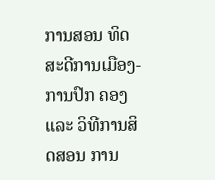ການສອນ ທິດສະດີການເມືອງ-ການປົກ ຄອງ ແລະ ວິທີການສິດສອນ ການ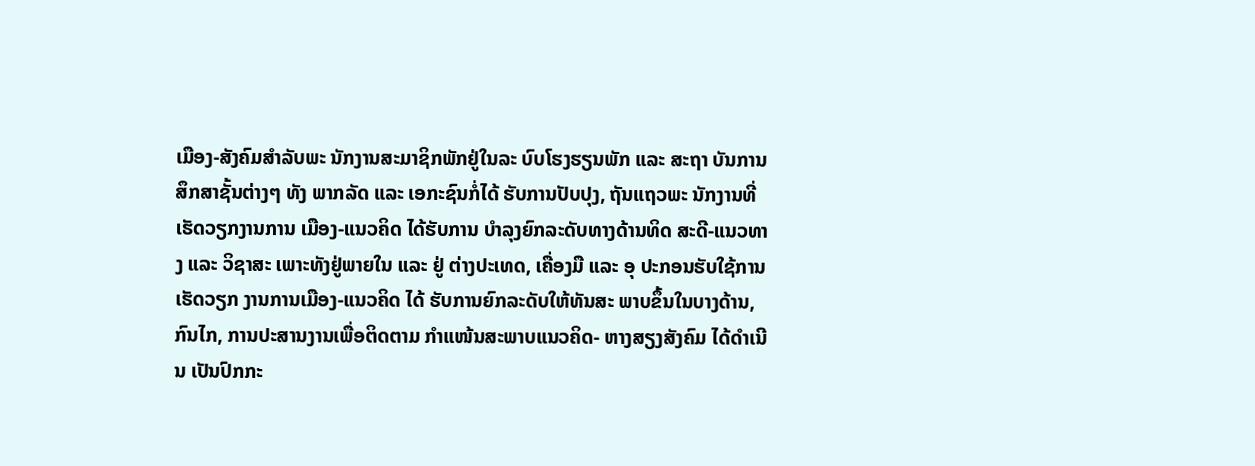ເມືອງ-ສັງຄົມສຳລັບພະ ນັກງານສະມາຊິກພັກຢູ່ໃນລະ ບົບໂຮງຮຽນພັກ ແລະ ສະຖາ ບັນການສຶກສາຊັ້ນຕ່າງໆ ທັງ ພາກລັດ ແລະ ເອກະຊົນກໍ່ໄດ້ ຮັບການປັບປຸງ, ຖັນແຖວພະ ນັກງານທີ່ເຮັດວຽກງານການ ເມືອງ-ແນວຄິດ ໄດ້ຮັບການ ບຳລຸງຍົກລະດັບທາງດ້ານທິດ ສະດີ-ແນວທາງ ແລະ ວິຊາສະ ເພາະທັງຢູ່ພາຍໃນ ແລະ ຢູ່ ຕ່າງປະເທດ, ເຄື່ອງມື ແລະ ອຸ ປະກອນຮັບໃຊ້ການເຮັດວຽກ ງານການເມືອງ-ແນວຄິດ ໄດ້ ຮັບການຍົກລະດັບໃຫ້ທັນສະ ພາບຂຶ້ນໃນບາງດ້ານ, ກົນໄກ, ການປະສານງານເພື່ອຕິດຕາມ ກຳແໜ້ນສະພາບແນວຄິດ- ຫາງສຽງສັງຄົມ ໄດ້ດຳເນີນ ເປັນປົກກະ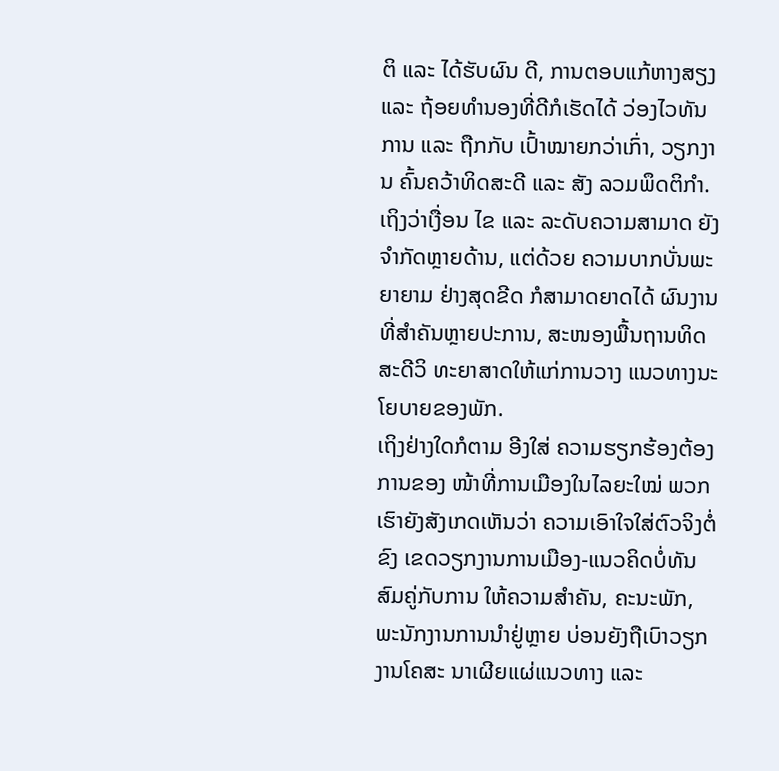ຕິ ແລະ ໄດ້ຮັບຜົນ ດີ, ການຕອບແກ້ຫາງສຽງ ແລະ ຖ້ອຍທຳນອງທີ່ດີກໍເຮັດໄດ້ ວ່ອງໄວທັນການ ແລະ ຖືກກັບ ເປົ້າໝາຍກວ່າເກົ່າ, ວຽກງານ ຄົ້ນຄວ້າທິດສະດີ ແລະ ສັງ ລວມພຶດຕິກຳ. ເຖິງວ່າເງື່ອນ ໄຂ ແລະ ລະດັບຄວາມສາມາດ ຍັງຈຳກັດຫຼາຍດ້ານ, ແຕ່ດ້ວຍ ຄວາມບາກບັ່ນພະຍາຍາມ ຢ່າງສຸດຂີດ ກໍສາມາດຍາດໄດ້ ຜົນງານທີ່ສຳຄັນຫຼາຍປະການ, ສະໜອງພື້ນຖານທິດສະດີວິ ທະຍາສາດໃຫ້ແກ່ການວາງ ແນວທາງນະໂຍບາຍຂອງພັກ.
ເຖິງຢ່າງໃດກໍຕາມ ອີງໃສ່ ຄວາມຮຽກຮ້ອງຕ້ອງການຂອງ ໜ້າທີ່ການເມືອງໃນໄລຍະໃໝ່ ພວກເຮົາຍັງສັງເກດເຫັນວ່າ ຄວາມເອົາໃຈໃສ່ຕົວຈິງຕໍ່ຂົງ ເຂດວຽກງານການເມືອງ-ແນວຄິດບໍ່ທັນສົມຄູ່ກັບການ ໃຫ້ຄວາມສຳຄັນ, ຄະນະພັກ, ພະນັກງານການນຳຢູ່ຫຼາຍ ບ່ອນຍັງຖືເບົາວຽກງານໂຄສະ ນາເຜີຍແຜ່ແນວທາງ ແລະ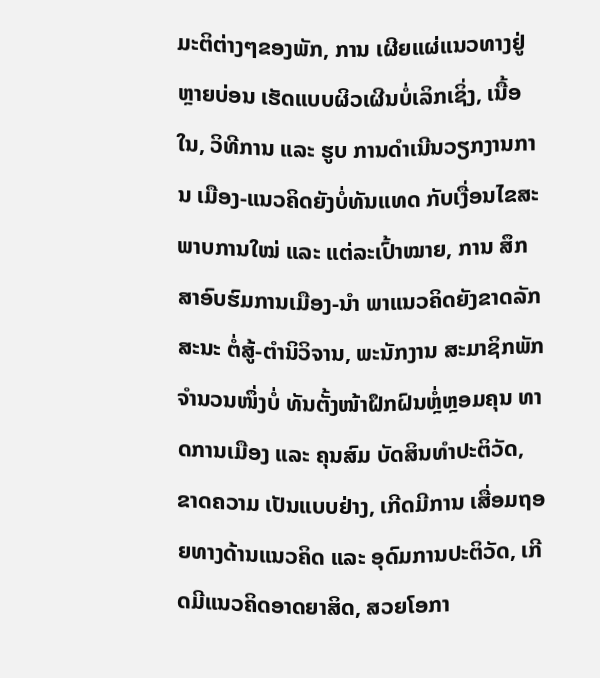ມະຕິຕ່າງໆຂອງພັກ, ການ ເຜີຍແຜ່ແນວທາງຢູ່ຫຼາຍບ່ອນ ເຮັດແບບຜິວເຜີນບໍ່ເລິກເຊິ່ງ, ເນື້ອໃນ, ວິທີການ ແລະ ຮູບ ການດຳເນີນວຽກງານການ ເມືອງ-ແນວຄິດຍັງບໍ່ທັນແທດ ກັບເງື່ອນໄຂສະພາບການໃໝ່ ແລະ ແຕ່ລະເປົ້າໝາຍ, ການ ສຶກສາອົບຮົມການເມືອງ-ນຳ ພາແນວຄິດຍັງຂາດລັກສະນະ ຕໍ່ສູ້-ຕຳນິວິຈານ, ພະນັກງານ ສະມາຊິກພັກຈຳນວນໜຶ່ງບໍ່ ທັນຕັ້ງໜ້າຝຶກຝົນຫຼໍ່ຫຼອມຄຸນ ທາດການເມືອງ ແລະ ຄຸນສົມ ບັດສິນທຳປະຕິວັດ, ຂາດຄວາມ ເປັນແບບຢ່າງ, ເກີດມີການ ເສື່ອມຖອຍທາງດ້ານແນວຄິດ ແລະ ອຸດົມການປະຕິວັດ, ເກີດມີແນວຄິດອາດຍາສິດ, ສວຍໂອກາ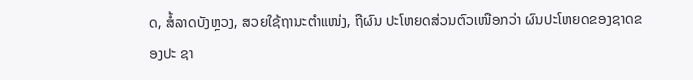ດ, ສໍ້ລາດບັງຫຼວງ, ສວຍໃຊ້ຖານະຕຳແໜ່ງ, ຖືຜົນ ປະໂຫຍດສ່ວນຕົວເໜືອກວ່າ ຜົນປະໂຫຍດຂອງຊາດຂອງປະ ຊາ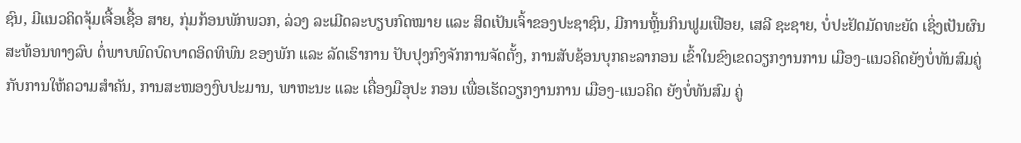ຊົນ, ມີແນວຄິດຈຸ້ມເຈື້ອເຊື້ອ ສາຍ, ກຸ່ມກ້ອນພັກພວກ, ລ່ວງ ລະເມີດລະບຽບກົດໝາຍ ແລະ ສິດເປັນເຈົ້າຂອງປະຊາຊົນ, ມີການຫຼິ້ນກິນຟູມເຟືອຍ, ເສລີ ຊະຊາຍ, ບໍ່ປະຢັດມັດທະຍັດ ເຊິ່ງເປັນຜົນສະທ້ອນທາງລົບ ຕໍ່ພາບພົດບົດບາດອິດທິພົນ ຂອງພັກ ແລະ ລັດເຮົາການ ປັບປຸງກົງຈັກການຈັດຕັ້ງ, ການສັບຊ້ອນບຸກຄະລາກອນ ເຂົ້າໃນຂົງເຂດວຽກງານການ ເມືອງ-ແນວຄິດຍັງບໍ່ທັນສົມຄູ່ ກັບການໃຫ້ຄວາມສຳຄັນ, ການສະໜອງງົບປະມານ, ພາຫະນະ ແລະ ເຄື່ອງມືອຸປະ ກອນ ເພື່ອເຮັດວຽກງານການ ເມືອງ-ແນວຄິດ ຍັງບໍ່ທັນສົມ ຄູ່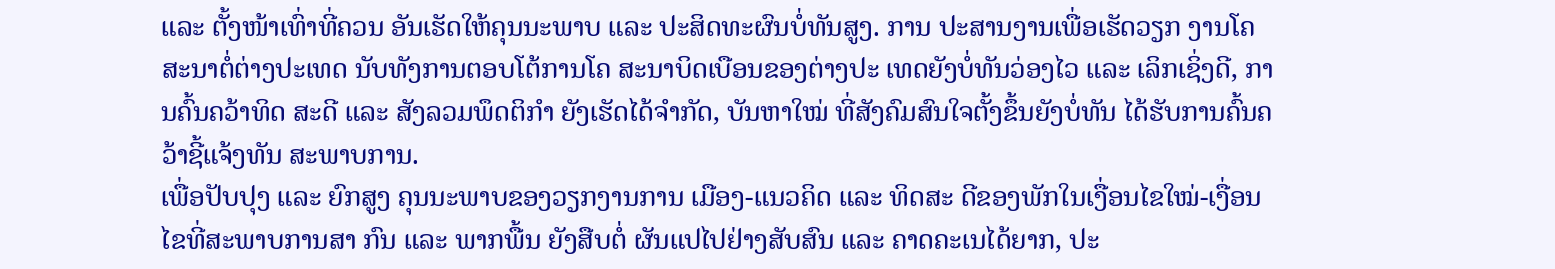ແລະ ຕັ້ງໜ້າເທົ່າທີ່ຄວນ ອັນເຮັດໃຫ້ຄຸນນະພາບ ແລະ ປະສິດທະຜົນບໍ່ທັນສູງ. ການ ປະສານງານເພື່ອເຮັດວຽກ ງານໂຄສະນາຕໍ່ຕ່າງປະເທດ ນັບທັງການຕອບໂຕ້ການໂຄ ສະນາບິດເບືອນຂອງຕ່າງປະ ເທດຍັງບໍ່ທັນວ່ອງໄວ ແລະ ເລິກເຊິ່ງດີ, ການຄົ້ນຄວ້າທິດ ສະດີ ແລະ ສັງລວມພຶດຕິກຳ ຍັງເຮັດໄດ້ຈຳກັດ, ບັນຫາໃໝ່ ທີ່ສັງຄົມສົນໃຈຕັ້ງຂຶ້ນຍັງບໍ່ທັນ ໄດ້ຮັບການຄົ້ນຄວ້າຊີ້ແຈ້ງທັນ ສະພາບການ.
ເພື່ອປັບປຸງ ແລະ ຍົກສູງ ຄຸນນະພາບຂອງວຽກງານການ ເມືອງ-ແນວຄິດ ແລະ ທິດສະ ດີຂອງພັກໃນເງື່ອນໄຂໃໝ່-ເງື່ອນໄຂທີ່ສະພາບການສາ ກົນ ແລະ ພາກພື້ນ ຍັງສືບຕໍ່ ຜັນແປໄປຢ່າງສັບສົນ ແລະ ຄາດຄະເນໄດ້ຍາກ, ປະ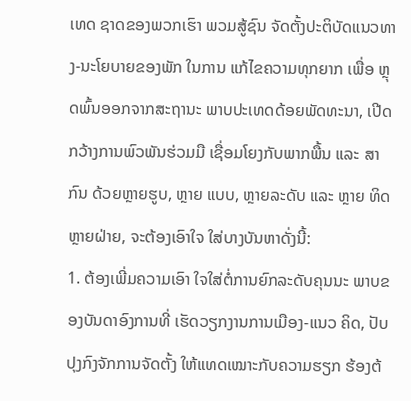ເທດ ຊາດຂອງພວກເຮົາ ພວມສູ້ຊົນ ຈັດຕັ້ງປະຕິບັດແນວທາງ-ນະໂຍບາຍຂອງພັກ ໃນການ ແກ້ໄຂຄວາມທຸກຍາກ ເພື່ອ ຫຼຸດພົ້ນອອກຈາກສະຖານະ ພາບປະເທດດ້ອຍພັດທະນາ, ເປີດກວ້າງການພົວພັນຮ່ວມມື ເຊື່ອມໂຍງກັບພາກພື້ນ ແລະ ສາກົນ ດ້ວຍຫຼາຍຮູບ, ຫຼາຍ ແບບ, ຫຼາຍລະດັບ ແລະ ຫຼາຍ ທິດຫຼາຍຝ່າຍ, ຈະຕ້ອງເອົາໃຈ ໃສ່ບາງບັນຫາດັ່ງນີ້:
1. ຕ້ອງເພີ່ມຄວາມເອົາ ໃຈໃສ່ຕໍ່ການຍົກລະດັບຄຸນນະ ພາບຂອງບັນດາອົງການທີ່ ເຮັດວຽກງານການເມືອງ-ແນວ ຄິດ, ປັບປຸງກົງຈັກການຈັດຕັ້ງ ໃຫ້ແທດເໝາະກັບຄວາມຮຽກ ຮ້ອງຕ້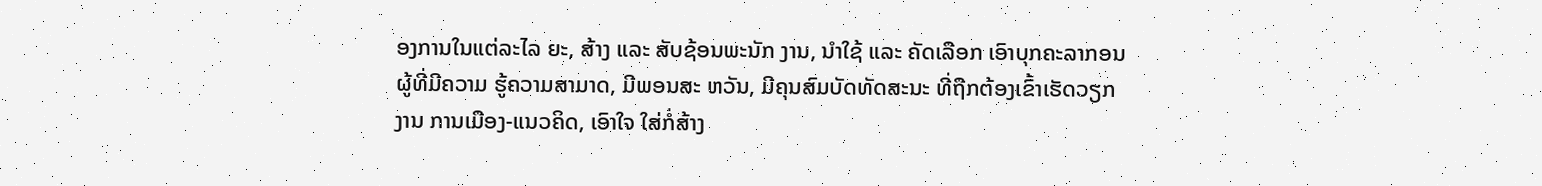ອງການໃນແຕ່ລະໄລ ຍະ, ສ້າງ ແລະ ສັບຊ້ອນພະນັກ ງານ, ນຳໃຊ້ ແລະ ຄັດເລືອກ ເອົາບຸກຄະລາກອນຜູ້ທີ່ມີຄວາມ ຮູ້ຄວາມສາມາດ, ມີພອນສະ ຫວັນ, ມີຄຸນສົມບັດທັດສະນະ ທີ່ຖືກຕ້ອງເຂົ້າເຮັດວຽກງານ ການເມືອງ-ແນວຄິດ, ເອົາໃຈ ໃສ່ກໍ່ສ້າງ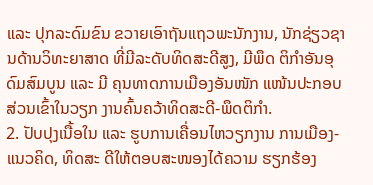ແລະ ປຸກລະດົມຂົນ ຂວາຍເອົາຖັນແຖວພະນັກງານ, ນັກຊ່ຽວຊານດ້ານວິທະຍາສາດ ທີ່ມີລະດັບທິດສະດີສູງ, ມີພຶດ ຕິກຳອັນອຸດົມສົມບູນ ແລະ ມີ ຄຸນທາດການເມືອງອັນໜັກ ແໜ້ນປະກອບສ່ວນເຂົ້າໃນວຽກ ງານຄົ້ນຄວ້າທິດສະດີ-ພຶດຕິກຳ.
2. ປັບປຸງເນື້ອໃນ ແລະ ຮູບການເຄື່ອນໄຫວຽກງານ ການເມືອງ-ແນວຄິດ, ທິດສະ ດີໃຫ້ຕອບສະໜອງໄດ້ຄວາມ ຮຽກຮ້ອງ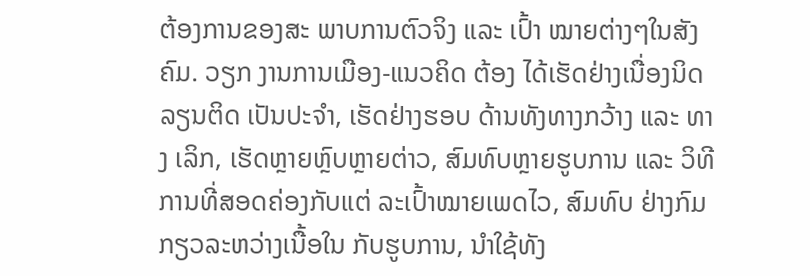ຕ້ອງການຂອງສະ ພາບການຕົວຈິງ ແລະ ເປົ້າ ໝາຍຕ່າງໆໃນສັງຄົມ. ວຽກ ງານການເມືອງ-ແນວຄິດ ຕ້ອງ ໄດ້ເຮັດຢ່າງເນື່ອງນິດລຽນຕິດ ເປັນປະຈຳ, ເຮັດຢ່າງຮອບ ດ້ານທັງທາງກວ້າງ ແລະ ທາງ ເລິກ, ເຮັດຫຼາຍຫຼົບຫຼາຍຕ່າວ, ສົມທົບຫຼາຍຮູບການ ແລະ ວິທີການທີ່ສອດຄ່ອງກັບແຕ່ ລະເປົ້າໝາຍເພດໄວ, ສົມທົບ ຢ່າງກົມກຽວລະຫວ່າງເນື້ອໃນ ກັບຮູບການ, ນຳໃຊ້ທັງ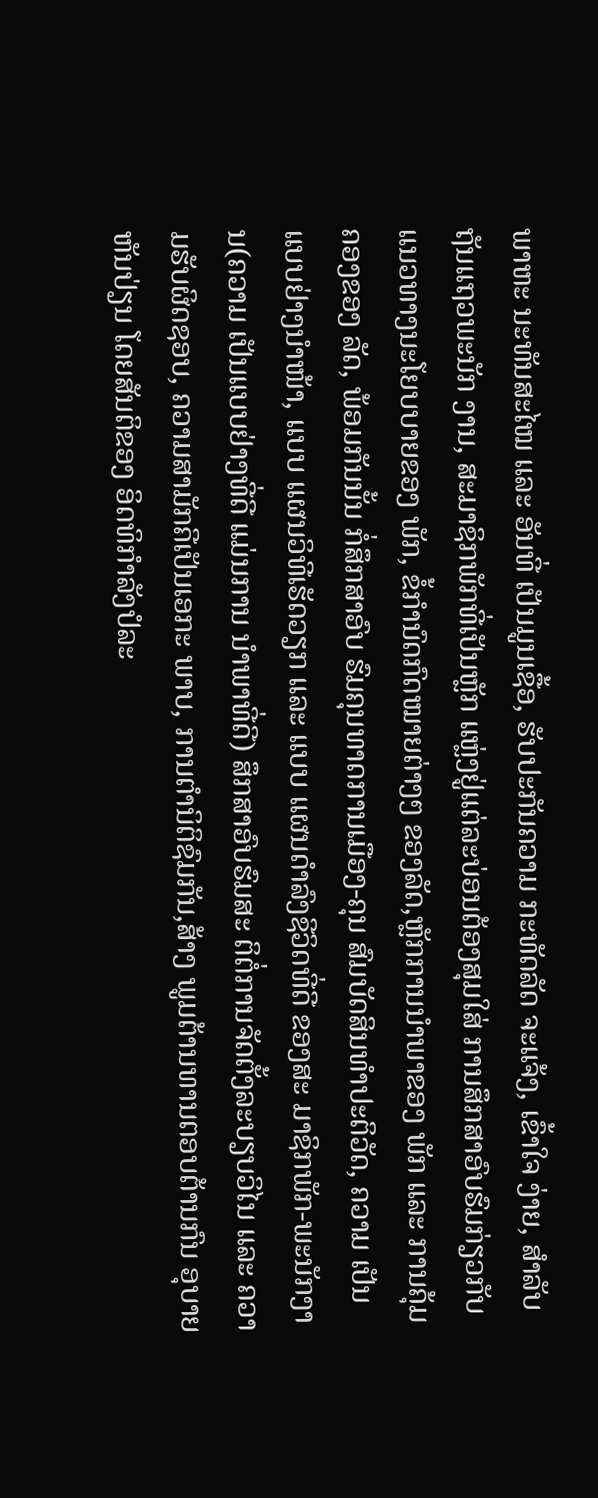ພາຫະ ນະທັນສະໄໝ ແລະ ອັນທີ່ ເປັນມູນເຊື້ອ, ຮັບປະກັນຄວາມ ກະທັດລັດ ຈະແຈ້ງ, ເຂົ້າໃຈ ງ່າຍ, ສຳລັບຖັນແຖວພະນັກ ງານ, ສະມາຊິກພັກທີ່ເປັນຫຼັກ ແຫຼ່ງຢູ່ແຕ່ລະບ່ອນຕ້ອງສຸມໃສ່ ການສຶກສາອົບຮົມກ່ຽວກັບ ແນວທາງນະໂຍບບາຍຂອງ ພັກ, ຂໍ້ກຳນົດກົດໝາຍຕ່າງໆ ຂອງລັດ,ຫຼັກການນຳພາຂອງ ພັກ ແລະ ການຄຸ້ມຄອງຂອງ ລັດ, ພ້ອມກັນນັ້ນ ກໍ່ສຶກສາອົບ ຮົມຄຸນທາດການເມືອງ-ຄຸນ ສົມບັດສິນທຳປະຕິວັດ, ຄວາມ ເປັນແບບຢ່າງນຳໜ້າ, ແບບ ແຜນວິທີເຮັດວຽກ ແລະ ແບບ ແຜນດຳລົງຊີວິດທີ່ດີ ຂອງສະ ມາຊິກພັກ-ພະນັກງານ(ຄວາມ ເປັນແບບຢ່າງທີ່ດີ ແມ່ນການ ນຳພາທີ່ດີ) ສຶກສາອົບຮົມສະ ຕິຕໍ່ການຈັດຕັ້ງລະບຽບວິໄນ ແລະ ຄວາມຮັບຜິດຊອບ, ຄວາມສາມັກຄີເປັນເອກະ ພາບ, ການຕຳນິຕິຊົມກັນ,ສ້າງ ພູມຕ້ານທານຕອບຕ້ານກົນ ອຸບາຍຫັນປ່ຽນ ໂດຍສັນຕິຂອງ ອິດທິກຳລັງປໍລະ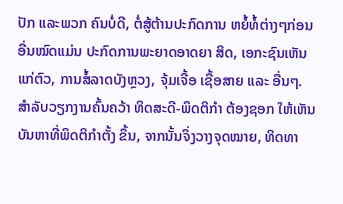ປັກ ແລະພວກ ຄົນບໍ່ດີ, ຕໍ່ສູ້ຕ້ານປະກົດການ ຫຍໍ້ທໍ້ຕ່າງໆກ່ອນອື່ນໝົດແມ່ນ ປະກົດການພະຍາດອາດຍາ ສິດ, ເອກະຊົນເຫັນແກ່ຕົວ, ການສໍ້ລາດບັງຫຼວງ, ຈຸ້ມເຈື້ອ ເຊື້ອສາຍ ແລະ ອື່ນໆ.
ສຳລັບວຽກງານຄົ້ນຄວ້າ ທິດສະດີ-ພຶດຕິກຳ ຕ້ອງຊອກ ໃຫ້ເຫັນບັນຫາທີ່ພຶດຕິກຳຕັ້ງ ຂຶ້ນ, ຈາກນັ້ນຈຶ່ງວາງຈຸດໝາຍ, ທິດທາ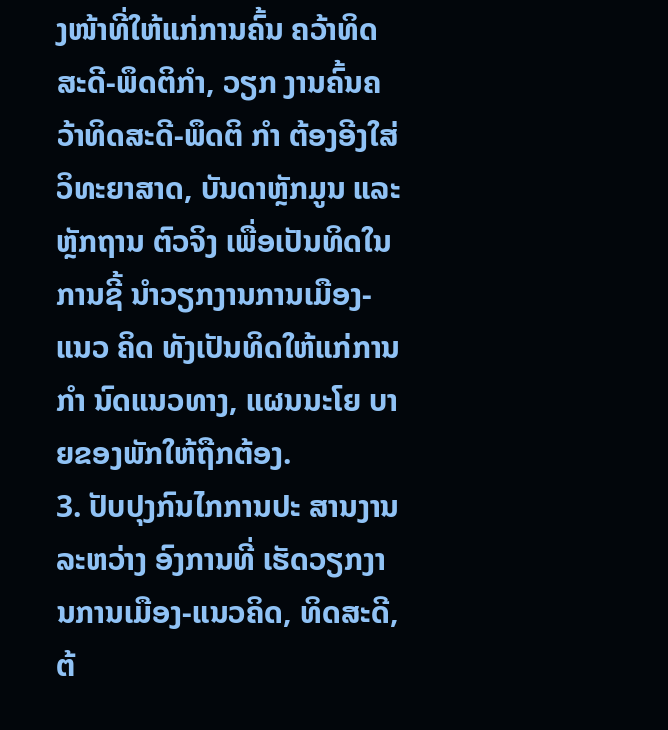ງໜ້າທີ່ໃຫ້ແກ່ການຄົ້ນ ຄວ້າທິດສະດີ-ພຶດຕິກຳ, ວຽກ ງານຄົ້ນຄວ້າທິດສະດີ-ພຶດຕິ ກຳ ຕ້ອງອີງໃສ່ວິທະຍາສາດ, ບັນດາຫຼັກມູນ ແລະ ຫຼັກຖານ ຕົວຈິງ ເພື່ອເປັນທິດໃນການຊີ້ ນຳວຽກງານການເມືອງ-ແນວ ຄິດ ທັງເປັນທິດໃຫ້ແກ່ການກຳ ນົດແນວທາງ, ແຜນນະໂຍ ບາຍຂອງພັກໃຫ້ຖືກຕ້ອງ.
3. ປັບປຸງກົນໄກການປະ ສານງານລະຫວ່າງ ອົງການທີ່ ເຮັດວຽກງານການເມືອງ-ແນວຄິດ, ທິດສະດີ,ຕ້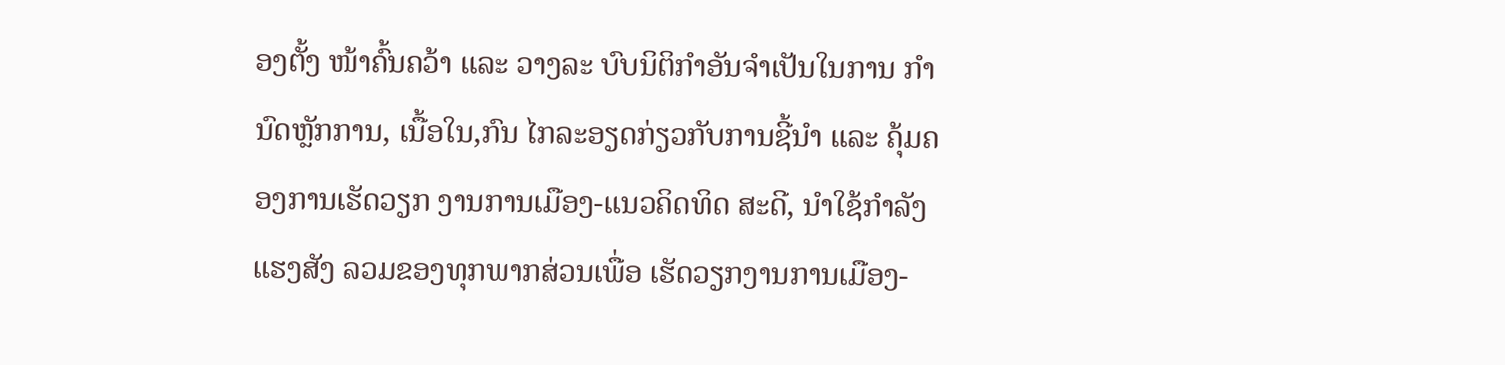ອງຕັ້ງ ໜ້າຄົ້ນຄວ້າ ແລະ ວາງລະ ບົບນິຕິກຳອັນຈຳເປັນໃນການ ກຳນົດຫຼັກການ, ເນື້ອໃນ,ກົນ ໄກລະອຽດກ່ຽວກັບການຊີ້ນຳ ແລະ ຄຸ້ມຄອງການເຮັດວຽກ ງານການເມືອງ-ແນວຄິດທິດ ສະດີ, ນຳໃຊ້ກຳລັງແຮງສັງ ລວມຂອງທຸກພາກສ່ວນເພື່ອ ເຮັດວຽກງານການເມືອງ-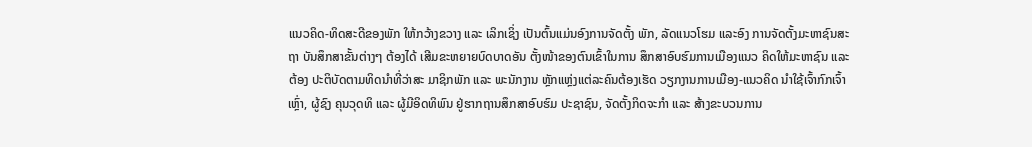ແນວຄິດ-ທິດສະດີຂອງພັກ ໃຫ້ກວ້າງຂວາງ ແລະ ເລິກເຊິ່ງ ເປັນຕົ້ນແມ່ນອົງການຈັດຕັ້ງ ພັກ, ລັດແນວໂຮມ ແລະອົງ ການຈັດຕັ້ງມະຫາຊົນສະຖາ ບັນສຶກສາຂັ້ນຕ່າງໆ ຕ້ອງໄດ້ ເສີມຂະຫຍາຍບົດບາດອັນ ຕັ້ງໜ້າຂອງຕົນເຂົ້າໃນການ ສຶກສາອົບຮົມການເມືອງແນວ ຄິດໃຫ້ມະຫາຊົນ ແລະ ຕ້ອງ ປະຕິບັດຕາມທິດນຳທີ່ວ່າສະ ມາຊິກພັກ ແລະ ພະນັກງານ ຫຼັກແຫຼ່ງແຕ່ລະຄົນຕ້ອງເຮັດ ວຽກງານການເມືອງ-ແນວຄິດ ນຳໃຊ້ເຈົ້າກົກເຈົ້າເຫຼົ່າ, ຜູ້ຊົງ ຄຸນວຸດທິ ແລະ ຜູ້ມີອິດທິພົນ ຢູ່ຮາກຖານສຶກສາອົບຮົມ ປະຊາຊົນ, ຈັດຕັ້ງກິດຈະກຳ ແລະ ສ້າງຂະບວນການ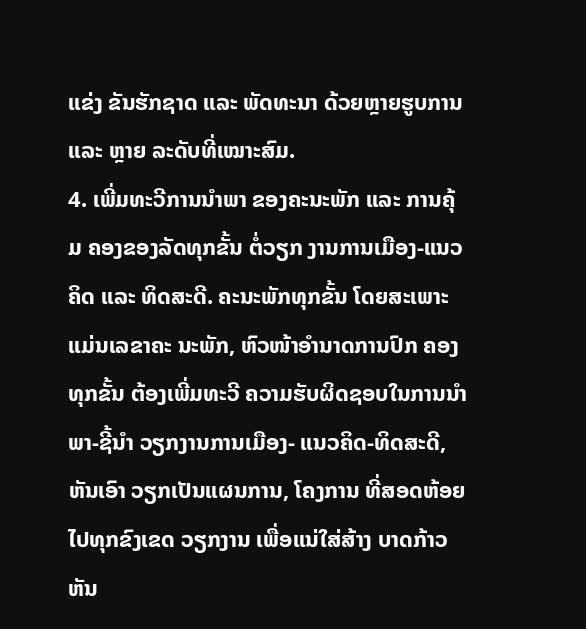ແຂ່ງ ຂັນຮັກຊາດ ແລະ ພັດທະນາ ດ້ວຍຫຼາຍຮູບການ ແລະ ຫຼາຍ ລະດັບທີ່ເໝາະສົມ.
4. ເພີ່ມທະວີການນຳພາ ຂອງຄະນະພັກ ແລະ ການຄຸ້ມ ຄອງຂອງລັດທຸກຂັ້ນ ຕໍ່ວຽກ ງານການເມືອງ-ແນວຄິດ ແລະ ທິດສະດີ. ຄະນະພັກທຸກຂັ້ນ ໂດຍສະເພາະແມ່ນເລຂາຄະ ນະພັກ, ຫົວໜ້າອຳນາດການປົກ ຄອງທຸກຂັ້ນ ຕ້ອງເພີ່ມທະວີ ຄວາມຮັບຜິດຊອບໃນການນຳ ພາ-ຊີ້ນຳ ວຽກງານການເມືອງ- ແນວຄິດ-ທິດສະດີ, ຫັນເອົາ ວຽກເປັນແຜນການ, ໂຄງການ ທີ່ສອດຫ້ອຍໄປທຸກຂົງເຂດ ວຽກງານ ເພື່ອແນ່ໃສ່ສ້າງ ບາດກ້າວຫັນ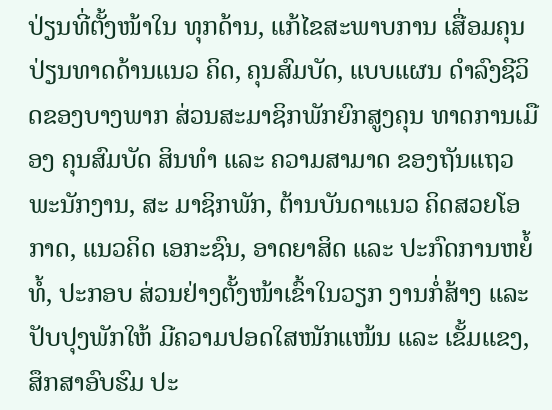ປ່ຽນທີ່ຕັ້ງໜ້າໃນ ທຸກດ້ານ, ແກ້ໄຂສະພາບການ ເສື່ອມຄຸນປ່ຽນທາດດ້ານແນວ ຄິດ, ຄຸນສົມບັດ, ແບບແຜນ ດຳລົງຊີວິດຂອງບາງພາກ ສ່ວນສະມາຊິກພັກຍົກສູງຄຸນ ທາດການເມືອງ ຄຸນສົມບັດ ສິນທຳ ແລະ ຄວາມສາມາດ ຂອງຖັນແຖວພະນັກງານ, ສະ ມາຊິກພັກ, ຕ້ານບັນດາແນວ ຄິດສວຍໂອກາດ, ແນວຄິດ ເອກະຊົນ, ອາດຍາສິດ ແລະ ປະກົດການຫຍໍ້ທໍ້, ປະກອບ ສ່ວນຢ່າງຕັ້ງໜ້າເຂົ້າໃນວຽກ ງານກໍ່ສ້າງ ແລະ ປັບປຸງພັກໃຫ້ ມີຄວາມປອດໃສໜັກແໜ້ນ ແລະ ເຂັ້ມແຂງ, ສຶກສາອົບຮົມ ປະ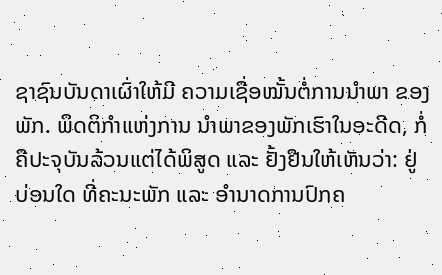ຊາຊົນບັນດາເຜົ່າໃຫ້ມີ ຄວາມເຊື່ອໝັ້ນຕໍ່ການນຳພາ ຂອງພັກ. ພຶດຕິກຳແຫ່ງການ ນຳພາຂອງພັກເຮົາໃນອະດີດ, ກໍ່ຄືປະຈຸບັນລ້ວນແຕ່ໄດ້ພິສູດ ແລະ ຢັ້ງຢືນໃຫ້ເຫັນວ່າ: ຢູ່ ບ່ອນໃດ ທີ່ຄະນະພັກ ແລະ ອຳນາດການປົກຄ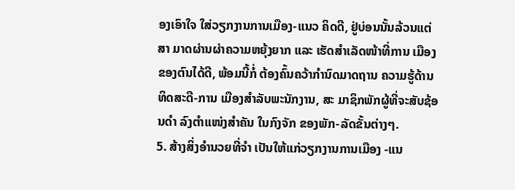ອງເອົາໃຈ ໃສ່ວຽກງານການເມືອງ-ແນວ ຄິດດີ, ຢູ່ບ່ອນນັ້ນລ້ວນແຕ່ສາ ມາດຜ່ານຜ່າຄວາມຫຍຸ້ງຍາກ ແລະ ເຮັດສຳເລັດໜ້າທີ່ການ ເມືອງຂອງຕົນໄດ້ດີ, ພ້ອມນີ້ກໍ່ ຕ້ອງຄົ້ນຄວ້າກຳນົດມາດຖານ ຄວາມຮູ້ດ້ານທິດສະດີ-ການ ເມືອງສຳລັບພະນັກງານ, ສະ ມາຊິກພັກຜູ້ທີ່ຈະສັບຊ້ອນດຳ ລົງຕຳແໜ່ງສຳຄັນ ໃນກົງຈັກ ຂອງພັກ-ລັດຂັ້ນຕ່າງໆ.
5. ສ້າງສິ່ງອຳນວຍທີ່ຈຳ ເປັນໃຫ້ແກ່ວຽກງານການເມືອງ -ແນ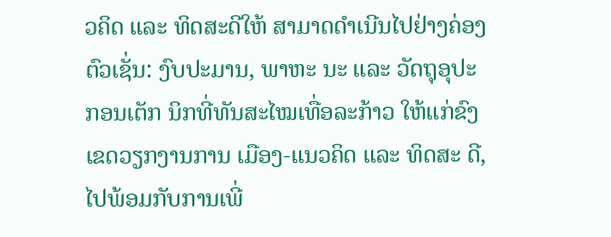ວຄິດ ແລະ ທິດສະດີໃຫ້ ສາມາດດຳເນີນໄປຢ່າງຄ່ອງ ຕົວເຊັ່ນ: ງົບປະມານ, ພາຫະ ນະ ແລະ ວັດຖຸອຸປະກອນເຕັກ ນິກທີ່ທັນສະໄໝເທື່ອລະກ້າວ ໃຫ້ແກ່ຂົງເຂດວຽກງານການ ເມືອງ-ແນວຄິດ ແລະ ທິດສະ ດີ, ໄປພ້ອມກັບການເພີ່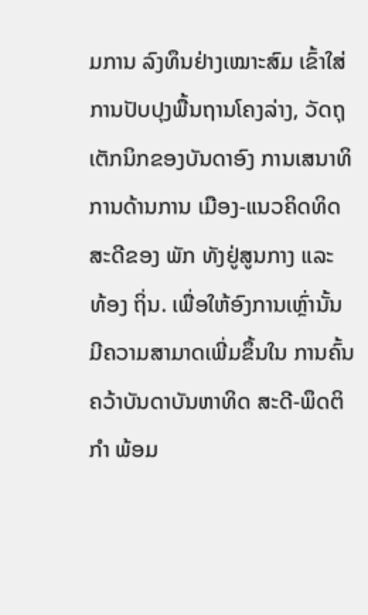ມການ ລົງທຶນຢ່າງເໝາະສົມ ເຂົ້າໃສ່ ການປັບປຸງພື້ນຖານໂຄງລ່າງ, ວັດຖຸເຕັກນິກຂອງບັນດາອົງ ການເສນາທິການດ້ານການ ເມືອງ-ແນວຄິດທິດສະດີຂອງ ພັກ ທັງຢູ່ສູນກາງ ແລະ ທ້ອງ ຖິ່ນ. ເພື່ອໃຫ້ອົງການເຫຼົ່ານັ້ນ ມີຄວາມສາມາດເພີ່ມຂຶ້ນໃນ ການຄົ້ນຄວ້າບັນດາບັນຫາທິດ ສະດີ-ພຶດຕິກຳ ພ້ອມ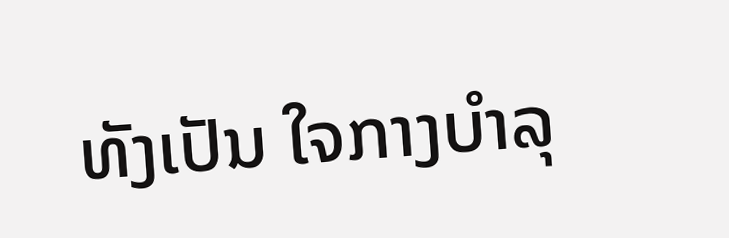ທັງເປັນ ໃຈກາງບຳລຸ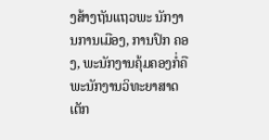ງສ້າງຖັນແຖວພະ ນັກງານການເມືອງ, ການປົກ ຄອງ, ພະນັກງານຄຸ້ມຄອງກໍ່ຄື ພະນັກງານວິທະຍາສາດເຕັກ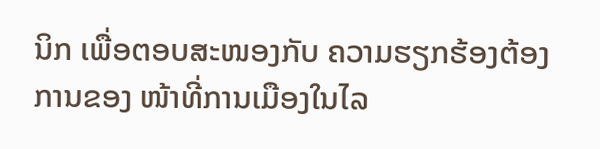ນິກ ເພື່ອຕອບສະໜອງກັບ ຄວາມຮຽກຮ້ອງຕ້ອງການຂອງ ໜ້າທີ່ການເມືອງໃນໄລ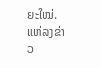ຍະໃໝ່.
ແຫ່ລງຂ່າວ